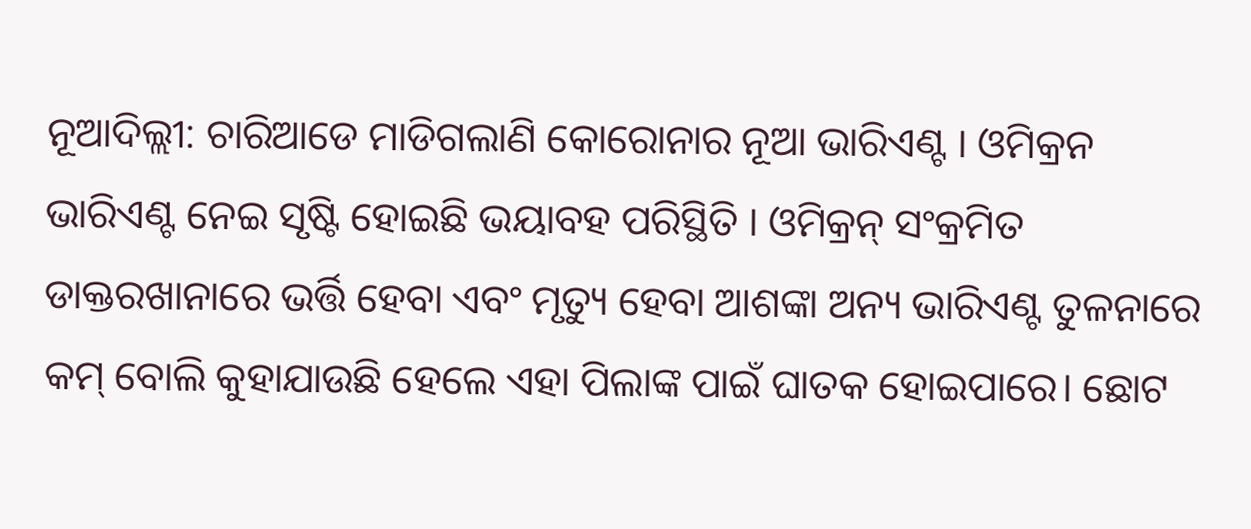ନୂଆଦିଲ୍ଲୀ: ଚାରିଆଡେ ମାଡିଗଲାଣି କୋରୋନାର ନୂଆ ଭାରିଏଣ୍ଟ । ଓମିକ୍ରନ ଭାରିଏଣ୍ଟ ନେଇ ସୃଷ୍ଟି ହୋଇଛି ଭୟାବହ ପରିସ୍ଥିତି । ଓମିକ୍ରନ୍ ସଂକ୍ରମିତ ଡାକ୍ତରଖାନାରେ ଭର୍ତ୍ତି ହେବା ଏବଂ ମୃତ୍ୟୁ ହେବା ଆଶଙ୍କା ଅନ୍ୟ ଭାରିଏଣ୍ଟ ତୁଳନାରେ କମ୍ ବୋଲି କୁହାଯାଉଛି ହେଲେ ଏହା ପିଲାଙ୍କ ପାଇଁ ଘାତକ ହୋଇପାରେ। ଛୋଟ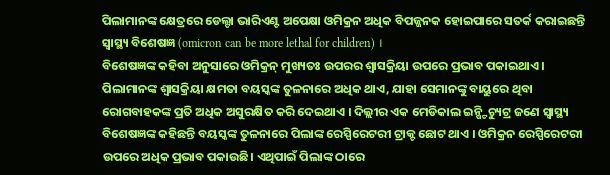ପିଲାମାନଙ୍କ କ୍ଷେତ୍ରରେ ଡେଲ୍ଟା ଭାରିଏଣ୍ଟ ଅପେକ୍ଷା ଓମିକ୍ରନ ଅଧିକ ବିପଜ୍ଜନକ ହୋଇପାରେ ସତର୍କ କରାଇଛନ୍ତି ସ୍ବାସ୍ଥ୍ୟ ବିଶେଷଜ୍ଞ (omicron can be more lethal for children) ।
ବିଶେଷଜ୍ଞଙ୍କ କହିବା ଅନୁସାରେ ଓମିକ୍ରନ୍ ମୁଖ୍ୟତଃ ଉପରର ଶ୍ବାସକ୍ରିୟା ଉପରେ ପ୍ରଭାବ ପକାଇଥାଏ । ପିଲାମାନଙ୍କ ଶ୍ବାସକ୍ରିୟା କ୍ଷମତା ବୟସ୍କଙ୍କ ତୁଳନାରେ ଅଧିକ ଥାଏ, ଯାହା ସେମାନଙ୍କୁ ବାୟୁରେ ଥିବା ରୋଗବାହକଙ୍କ ପ୍ରତି ଅଧିକ ଅସୁରକ୍ଷିତ କରି ଦେଇଥାଏ । ଦିଲ୍ଲୀର ଏକ ମେଡିକାଲ ଇନ୍ଷ୍ଟିଚ୍ୟୁଟ୍ର ଜଣେ ସ୍ବାସ୍ଥ୍ୟ ବିଶେଷଜ୍ଞଙ୍କ କହିଛନ୍ତି ବୟସ୍କଙ୍କ ତୁଳନାରେ ପିଲାଙ୍କ ରେସ୍ପିରେଟରୀ ଟ୍ରାକ୍ଟ ଛୋଟ ଥାଏ । ଓମିକ୍ରନ ରେସ୍ପିରେଟରୀ ଉପରେ ଅଧିକ ପ୍ରଭାବ ପକାଉଛି। ଏଥିପାଇଁ ପିଲାଙ୍କ ଠାରେ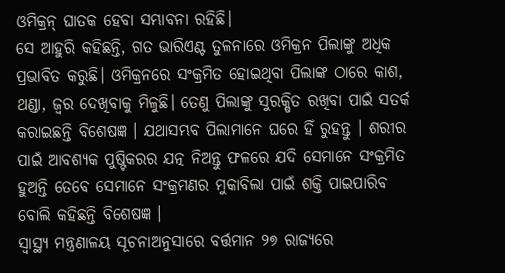ଓମିକ୍ରନ୍ ଘାତକ ହେବା ସମ୍ଭାବନା ରହିଛି।
ସେ ଆହୁରି କହିଛନ୍ତି, ଗତ ଭାରିଏଣ୍ଟ ତୁଳନାରେ ଓମିକ୍ରନ ପିଲାଙ୍କୁ ଅଧିକ ପ୍ରଭାବିତ କରୁଛି। ଓମିକ୍ରନରେ ସଂକ୍ରମିତ ହୋଇଥିବା ପିଲାଙ୍କ ଠାରେ କାଶ, ଥଣ୍ଡା, ଜ୍ବର ଦେଖିବାକୁ ମିଳୁଛି। ତେଣୁ ପିଲାଙ୍କୁ ସୁରକ୍ଷିତ ରଖିବା ପାଇଁ ସତର୍କ କରାଇଛନ୍ତି ବିଶେଷଜ୍ଞ । ଯଥାସମ୍ଭବ ପିଲାମାନେ ଘରେ ହିଁ ରୁହନ୍ତୁ । ଶରୀର ପାଇଁ ଆବଶ୍ୟକ ପୁଷ୍ଟିକରର ଯତ୍ନ ନିଅନ୍ତୁ ଫଳରେ ଯଦି ସେମାନେ ସଂକ୍ରମିତ ହୁଅନ୍ତି ତେବେ ସେମାନେ ସଂକ୍ରମଣର ମୁକାବିଲା ପାଇଁ ଶକ୍ତି ପାଇପାରିବ ବୋଲି କହିଛନ୍ତି ବିଶେଷଜ୍ଞ ।
ସ୍ବାସ୍ଥ୍ୟ ମନ୍ତ୍ରଣାଳୟ ସୂଚନାଅନୁସାରେ ବର୍ତ୍ତମାନ ୨୭ ରାଜ୍ୟରେ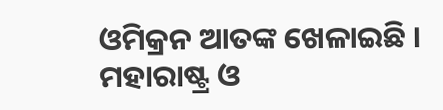ଓମିକ୍ରନ ଆତଙ୍କ ଖେଳାଇଛି । ମହାରାଷ୍ଟ୍ର ଓ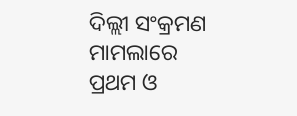ଦିଲ୍ଲୀ ସଂକ୍ରମଣ ମାମଲାରେ ପ୍ରଥମ ଓ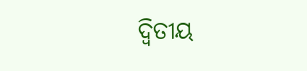ଦ୍ବିତୀୟ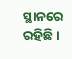ସ୍ଥାନରେ ରହିଛି ।